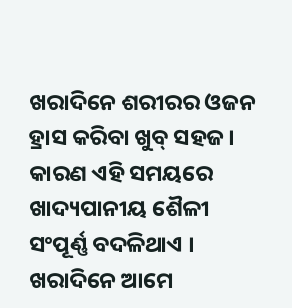ଖରାଦିନେ ଶରୀରର ଓଜନ ହ୍ରାସ କରିବା ଖୁବ୍ ସହଜ । କାରଣ ଏହି ସମୟରେ ଖାଦ୍ୟପାନୀୟ ଶୈଳୀ ସଂପୂର୍ଣ୍ଣ ବଦଳିଥାଏ । ଖରାଦିନେ ଆମେ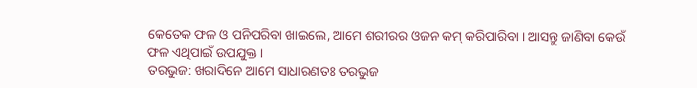କେତେକ ଫଳ ଓ ପନିପରିବା ଖାଇଲେ, ଆମେ ଶରୀରର ଓଜନ କମ୍ କରିପାରିବା । ଆସନ୍ତୁ ଜାଣିବା କେଉଁ ଫଳ ଏଥିପାଇଁ ଉପଯୁକ୍ତ ।
ତରଭୁଜ: ଖରାଦିନେ ଆମେ ସାଧାରଣତଃ ତରଭୁଜ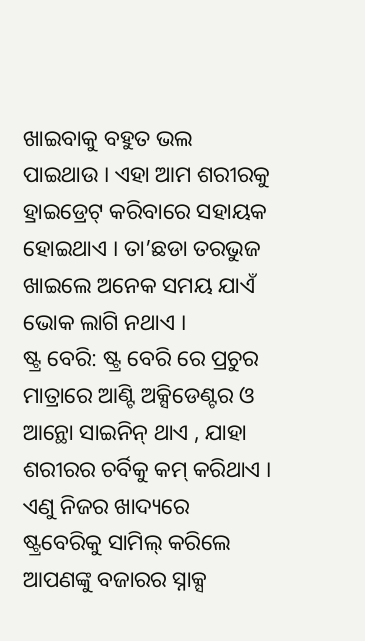ଖାଇବାକୁ ବହୁତ ଭଲ ପାଇଥାଉ । ଏହା ଆମ ଶରୀରକୁ ହ୍ରାଇଡ୍ରେଟ୍ କରିବାରେ ସହାୟକ ହୋଇଥାଏ । ତା’ଛଡା ତରଭୁଜ ଖାଇଲେ ଅନେକ ସମୟ ଯାଏଁ ଭୋକ ଲାଗି ନଥାଏ ।
ଷ୍ଟ୍ର ବେରି: ଷ୍ଟ୍ର ବେରି ରେ ପ୍ରଚୁର ମାତ୍ରାରେ ଆଣ୍ଟି ଅକ୍ସିଡେଣ୍ଟର ଓ ଆନ୍ଥୋ ସାଇନିନ୍ ଥାଏ , ଯାହା ଶରୀରର ଚର୍ବିକୁ କମ୍ କରିଥାଏ । ଏଣୁ ନିଜର ଖାଦ୍ୟରେ ଷ୍ଟ୍ରବେରିକୁ ସାମିଲ୍ କରିଲେ ଆପଣଙ୍କୁ ବଜାରର ସ୍ନାକ୍ସ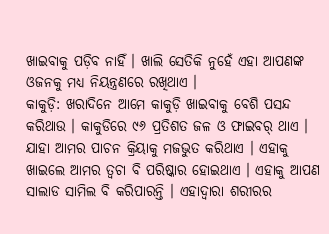ଖାଇବାକୁ ପଡ଼ିବ ନାହିଁ । ଖାଲି ସେତିକି ନୁହେଁ ଏହା ଆପଣଙ୍କ ଓଜନକୁ ମଧ୍ୟ ନିୟନ୍ତ୍ରଣରେ ରଖିଥାଏ ।
କାକୁଡ଼ି: ଖରାଦିନେ ଆମେ କାକୁଡ଼ି ଖାଇବାକୁ ବେଶି ପସନ୍ଦ କରିଥାଉ । କାକୁଡିରେ ୯୬ ପ୍ରତିଶତ ଜଳ ଓ ଫାଇବର୍ ଥାଏ । ଯାହା ଆମର ପାଚନ କ୍ରିୟାକୁ ମଜଭୁତ କରିଥାଏ । ଏହାକୁ ଖାଇଲେ ଆମର ତ୍ୱଚା ବି ପରିଷ୍କାର ହୋଇଥାଏ । ଏହାକୁ ଆପଣ ସାଲାଡ ସାମିଲ ବି କରିପାରନ୍ତି । ଏହାଦ୍ୱାରା ଶରୀରର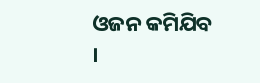ଓଜନ କମିଯିବ ।